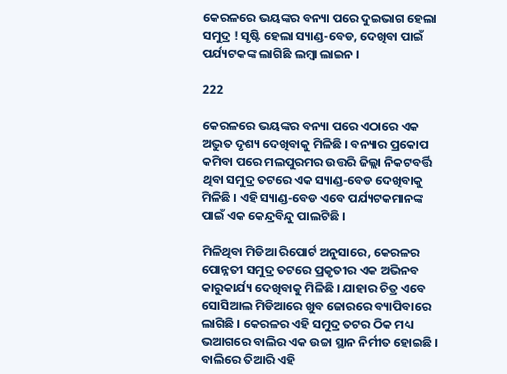କେରଳରେ ଭୟଙ୍କର ବନ୍ୟା ପରେ ଦୁଇଭାଗ ହେଲା ସମୁଦ୍ର ! ସୃଷ୍ଟି ହେଲା ସ୍ୟାଣ୍ଡ-ବେଡ, ଦେଖିବା ପାଇଁ ପର୍ଯ୍ୟଟକଙ୍କ ଲାଗିଛି ଲମ୍ବା ଲାଇନ ।

222

କେରଳରେ ଭୟଙ୍କର ବନ୍ୟା ପରେ ଏଠାରେ ଏକ ଅଦ୍ଭୁତ ଦୃଶ୍ୟ ଦେଖିବାକୁ ମିଳିଛି । ବନ୍ୟାର ପ୍ରକୋପ କମିବା ପରେ ମଲପୁରମର ଉତ୍ତରି ଜିଲ୍ଲା ନିକଟବର୍ତ୍ତି ଥିବା ସମୁଦ୍ର ତଟରେ ଏକ ସ୍ୟାଣ୍ଡ-ବେଡ ଦେଖିବାକୁ ମିଳିଛି । ଏହି ସ୍ୟାଣ୍ଡ-ବେଡ ଏବେ ପର୍ଯ୍ୟଟକମାନଙ୍କ ପାଇଁ ଏକ କେନ୍ଦ୍ରବିନ୍ଦୁ ପାଲଟିଛି ।

ମିଳିଥିବା ମିଡିଆ ରିପୋର୍ଟ ଅନୁସାରେ, କେରଳର ପୋନ୍ନତୀ ସମୁଦ୍ର ତଟରେ ପ୍ରକୃତୀର ଏକ ଅଭିନବ କାରୁକାର୍ଯ୍ୟ ଦେଖିବାକୁ ମିଳିଛି । ଯାହାର ଚିତ୍ର ଏବେ ସୋସିଆଲ ମିଡିଆରେ ଖୁବ ଜୋରରେ ବ୍ୟାପିବାରେ ଲାଗିଛି । କେରଳର ଏହି ସମୁଦ୍ର ତଟର ଠିକ ମଧ୍ୟ ଭଆଗରେ ବାଲିର ଏକ ଉଚ୍ଚା ସ୍ଥାନ ନିର୍ମୀତ ହୋଇଛି । ବାଲିରେ ତିଆରି ଏହି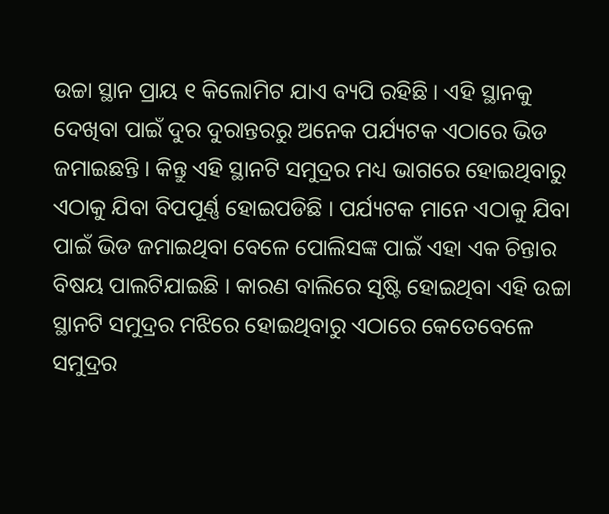ଉଚ୍ଚା ସ୍ଥାନ ପ୍ରାୟ ୧ କିଲୋମିଟ ଯାଏ ବ୍ୟପି ରହିଛି । ଏହି ସ୍ଥାନକୁ ଦେଖିବା ପାଇଁ ଦୁର ଦୁରାନ୍ତରରୁ ଅନେକ ପର୍ଯ୍ୟଟକ ଏଠାରେ ଭିଡ ଜମାଇଛନ୍ତି । କିନ୍ତୁ ଏହି ସ୍ଥାନଟି ସମୁଦ୍ରର ମଧ୍ୟ ଭାଗରେ ହୋଇଥିବାରୁ ଏଠାକୁ ଯିବା ବିପପୂର୍ଣ୍ଣ ହୋଇପଡିଛି । ପର୍ଯ୍ୟଟକ ମାନେ ଏଠାକୁ ଯିବା ପାଇଁ ଭିଡ ଜମାଇଥିବା ବେଳେ ପୋଲିସଙ୍କ ପାଇଁ ଏହା ଏକ ଚିନ୍ତାର ବିଷୟ ପାଲଟିଯାଇଛି । କାରଣ ବାଲିରେ ସୃଷ୍ଟି ହୋଇଥିବା ଏହି ଉଚ୍ଚା ସ୍ଥାନଟି ସମୁଦ୍ରର ମଝିରେ ହୋଇଥିବାରୁ ଏଠାରେ କେତେବେଳେ ସମୁଦ୍ରର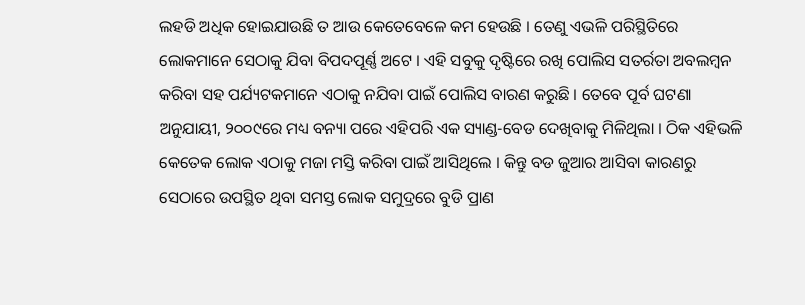ଲହଡି ଅଧିକ ହୋଇଯାଉଛି ତ ଆଉ କେତେବେଳେ କମ ହେଉଛି । ତେଣୁ ଏଭଳି ପରିସ୍ଥିତିରେ ଲୋକମାନେ ସେଠାକୁ ଯିବା ବିପଦପୂର୍ଣ୍ଣ ଅଟେ । ଏହି ସବୁକୁ ଦୃଷ୍ଟିରେ ରଖି ପୋଲିସ ସତର୍ରତା ଅବଲମ୍ବନ କରିବା ସହ ପର୍ଯ୍ୟଟକମାନେ ଏଠାକୁ ନଯିବା ପାଇଁ ପୋଲିସ ବାରଣ କରୁଛି । ତେବେ ପୂର୍ବ ଘଟଣା ଅନୁଯାୟୀ, ୨୦୦୯ରେ ମଧ୍ୟ ବନ୍ୟା ପରେ ଏହିପରି ଏକ ସ୍ୟାଣ୍ଡ-ବେଡ ଦେଖିବାକୁ ମିଳିଥିଲା । ଠିକ ଏହିଭଳି କେତେକ ଲୋକ ଏଠାକୁ ମଜା ମସ୍ତି କରିବା ପାଇଁ ଆସିଥିଲେ । କିନ୍ତୁ ବଡ ଜୁଆର ଆସିବା କାରଣରୁ ସେଠାରେ ଉପସ୍ଥିତ ଥିବା ସମସ୍ତ ଲୋକ ସମୁଦ୍ରରେ ବୁଡି ପ୍ରାଣ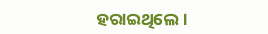ହରାଇଥିଲେ ।